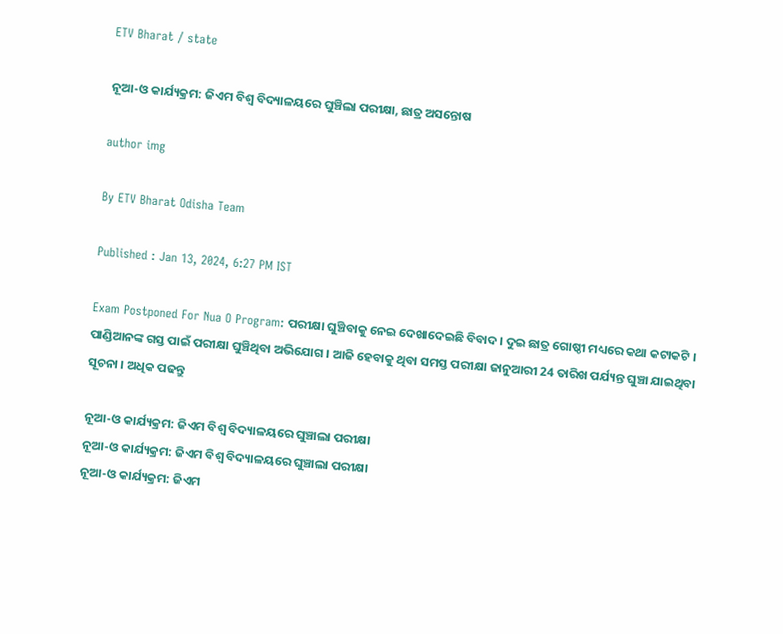ETV Bharat / state

ନୂଆ-ଓ କାର୍ଯ୍ୟକ୍ରମ: ଜିଏମ ବିଶ୍ୱ ବିଦ୍ୟାଳୟରେ ଘୁଞ୍ଚିଲା ପରୀକ୍ଷା, ଛାତ୍ର ଅସନ୍ତୋଷ

author img

By ETV Bharat Odisha Team

Published : Jan 13, 2024, 6:27 PM IST

Exam Postponed For Nua O Program: ପରୀକ୍ଷା ଘୁଞ୍ଚିବାକୁ ନେଇ ଦେଖାଦେଇଛି ବିବାଦ । ଦୁଇ ଛାତ୍ର ଗୋଷ୍ଠୀ ମଧ୍ୟରେ କଥା କଟାକଟି । ପାଣ୍ଡିଆନଙ୍କ ଗସ୍ତ ପାଇଁ ପରୀକ୍ଷା ଘୁଞ୍ଚିଥିବା ଅଭିଯୋଗ । ଆଜି ହେବାକୁ ଥିବା ସମସ୍ତ ପରୀକ୍ଷା ଜାନୁଆରୀ 24 ତାରିଖ ପର୍ଯ୍ୟନ୍ତ ଘୁଞ୍ଚା ଯାଇଥିବା ସୂଚନା । ଅଧିକ ପଢନ୍ତୁ

ନୂଆ-ଓ କାର୍ଯ୍ୟକ୍ରମ: ଜିଏମ ବିଶ୍ୱ ବିଦ୍ୟାଳୟରେ ଘୁଞ୍ଚାଲା ପରୀକ୍ଷା
ନୂଆ-ଓ କାର୍ଯ୍ୟକ୍ରମ: ଜିଏମ ବିଶ୍ୱ ବିଦ୍ୟାଳୟରେ ଘୁଞ୍ଚାଲା ପରୀକ୍ଷା
ନୂଆ-ଓ କାର୍ଯ୍ୟକ୍ରମ: ଜିଏମ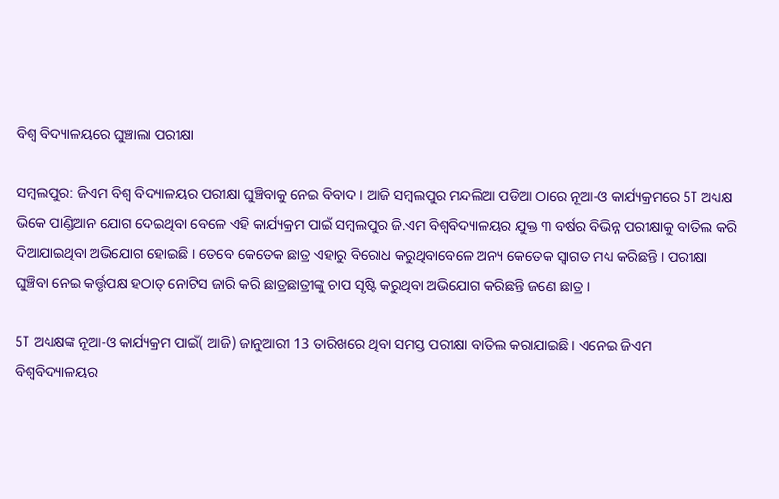ବିଶ୍ୱ ବିଦ୍ୟାଳୟରେ ଘୁଞ୍ଚାଲା ପରୀକ୍ଷା

ସମ୍ବଲପୁର: ଜିଏମ ବିଶ୍ୱ ବିଦ୍ୟାଳୟର ପରୀକ୍ଷା ଘୁଞ୍ଚିବାକୁ ନେଇ ବିବାଦ । ଆଜି ସମ୍ବଲପୁର ମନ୍ଦଲିଆ ପଡିଆ ଠାରେ ନୂଆ-ଓ କାର୍ଯ୍ୟକ୍ରମରେ 5T ଅଧ୍ୟକ୍ଷ ଭିକେ ପାଣ୍ଡିଆନ ଯୋଗ ଦେଇଥିବା ବେଳେ ଏହି କାର୍ଯ୍ୟକ୍ରମ ପାଇଁ ସମ୍ବଲପୁର ଜି.ଏମ ବିଶ୍ୱବିଦ୍ୟାଳୟର ଯୁକ୍ତ ୩ ବର୍ଷର ବିଭିନ୍ନ ପରୀକ୍ଷାକୁ ବାତିଲ କରି ଦିଆଯାଇଥିବା ଅଭିଯୋଗ ହୋଇଛି । ତେବେ କେତେକ ଛାତ୍ର ଏହାରୁ ବିରୋଧ କରୁଥିବାବେଳେ ଅନ୍ୟ କେତେକ ସ୍ୱାଗତ ମଧ୍ୟ କରିଛନ୍ତି । ପରୀକ୍ଷା ଘୁଞ୍ଚିବା ନେଇ କର୍ତ୍ତୃପକ୍ଷ ହଠାତ୍‌ ନୋଟିସ ଜାରି କରି ଛାତ୍ରଛାତ୍ରୀଙ୍କୁ ଚାପ ସୃଷ୍ଟି କରୁଥିବା ଅଭିଯୋଗ କରିଛନ୍ତି ଜଣେ ଛାତ୍ର ।

5T ଅଧ୍ୟକ୍ଷଙ୍କ ନୂଆ-ଓ କାର୍ଯ୍ୟକ୍ରମ ପାଇଁ( ଆଜି) ଜାନୁଆରୀ 13 ତାରିଖରେ ଥିବା ସମସ୍ତ ପରୀକ୍ଷା ବାତିଲ କରାଯାଇଛି । ଏନେଇ ଜିଏମ ବିଶ୍ୱବିଦ୍ୟାଳୟର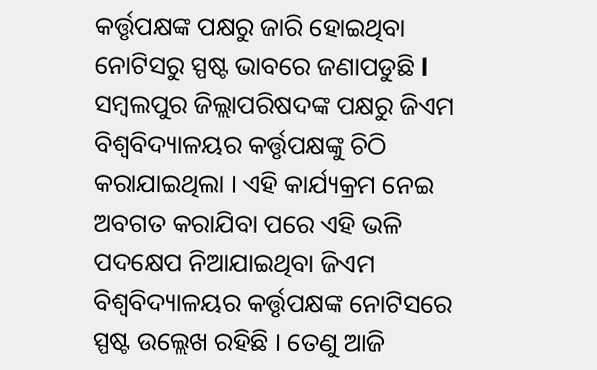କର୍ତ୍ତୃପକ୍ଷଙ୍କ ପକ୍ଷରୁ ଜାରି ହୋଇଥିବା ନୋଟିସରୁ ସ୍ପଷ୍ଟ ଭାବରେ ଜଣାପଡୁଛି l ସମ୍ବଲପୁର ଜିଲ୍ଲାପରିଷଦଙ୍କ ପକ୍ଷରୁ ଜିଏମ ବିଶ୍ୱବିଦ୍ୟାଳୟର କର୍ତ୍ତୃପକ୍ଷଙ୍କୁ ଚିଠି କରାଯାଇଥିଲା । ଏହି କାର୍ଯ୍ୟକ୍ରମ ନେଇ ଅବଗତ କରାଯିବା ପରେ ଏହି ଭଳି ପଦକ୍ଷେପ ନିଆଯାଇଥିବା ଜିଏମ ବିଶ୍ୱବିଦ୍ୟାଳୟର କର୍ତ୍ତୃପକ୍ଷଙ୍କ ନୋଟିସରେ ସ୍ପଷ୍ଟ ଉଲ୍ଲେଖ ରହିଛି । ତେଣୁ ଆଜି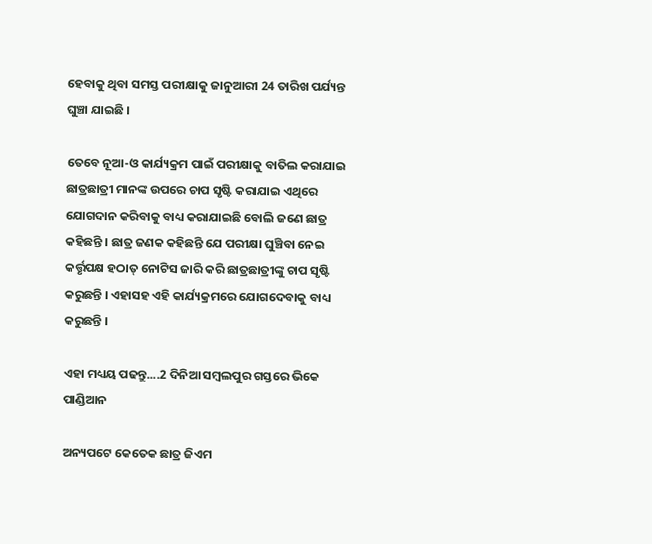ହେବାକୁ ଥିବା ସମସ୍ତ ପରୀକ୍ଷାକୁ ଜାନୁଆରୀ 24 ତାରିଖ ପର୍ଯ୍ୟନ୍ତ ଘୁଞ୍ଚା ଯାଇଛି ।

ତେବେ ନୂଆ-ଓ କାର୍ଯ୍ୟକ୍ରମ ପାଇଁ ପରୀକ୍ଷାକୁ ବାତିଲ କରାଯାଇ ଛାତ୍ରଛାତ୍ରୀ ମାନଙ୍କ ଉପରେ ଚାପ ସୃଷ୍ଟି କରାଯାଇ ଏଥିରେ ଯୋଗଦାନ କରିବାକୁ ବାଧ୍ୟ କରାଯାଇଛି ବୋଲି ଜଣେ ଛାତ୍ର କହିଛନ୍ତି । ଛାତ୍ର ଜଣକ କହିଛନ୍ତି ଯେ ପରୀକ୍ଷା ଘୁଞ୍ଚିବା ନେଇ କର୍ତ୍ତୃପକ୍ଷ ହଠାତ୍‌ ନୋଟିସ ଜାରି କରି ଛାତ୍ରଛାତ୍ରୀଙ୍କୁ ଚାପ ସୃଷ୍ଟି କରୁଛନ୍ତି । ଏହାସହ ଏହି କାର୍ଯ୍ୟକ୍ରମରେ ଯୋଗଦେବାକୁ ବାଧ୍ୟ କରୁଛନ୍ତି ।

ଏହା ମଧ୍ୟୟ ପଢନ୍ତୁ....2 ଦିନିଆ ସମ୍ବଲପୁର ଗସ୍ତରେ ଭିକେ ପାଣ୍ଡିଆନ

ଅନ୍ୟପଟେ କେତେକ ଛାତ୍ର ଜିଏମ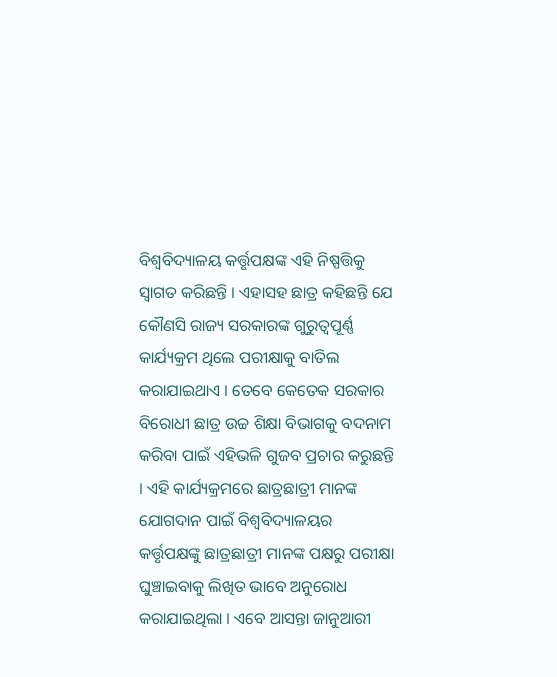ବିଶ୍ୱବିଦ୍ୟାଳୟ କର୍ତ୍ତୃପକ୍ଷଙ୍କ ଏହି ନିଷ୍ପତ୍ତିକୁ ସ୍ୱାଗତ କରିଛନ୍ତି । ଏହାସହ ଛାତ୍ର କହିଛନ୍ତି ଯେ କୌଣସି ରାଜ୍ୟ ସରକାରଙ୍କ ଗୁରୁତ୍ୱପୂର୍ଣ୍ଣ କାର୍ଯ୍ୟକ୍ରମ ଥିଲେ ପରୀକ୍ଷାକୁ ବାତିଲ କରାଯାଇଥାଏ । ତେବେ କେତେକ ସରକାର ବିରୋଧୀ ଛାତ୍ର ଉଚ୍ଚ ଶିକ୍ଷା ବିଭାଗକୁ ବଦନାମ କରିବା ପାଇଁ ଏହିଭଳି ଗୁଜବ ପ୍ରଚାର କରୁଛନ୍ତି । ଏହି କାର୍ଯ୍ୟକ୍ରମରେ ଛାତ୍ରଛାତ୍ରୀ ମାନଙ୍କ ଯୋଗଦାନ ପାଇଁ ବିଶ୍ୱବିଦ୍ୟାଳୟର କର୍ତ୍ତୃପକ୍ଷଙ୍କୁ ଛାତ୍ରଛାତ୍ରୀ ମାନଙ୍କ ପକ୍ଷରୁ ପରୀକ୍ଷା ଘୁଞ୍ଚାଇବାକୁ ଲିଖିତ ଭାବେ ଅନୁରୋଧ କରାଯାଇଥିଲା । ଏବେ ଆସନ୍ତା ଜାନୁଆରୀ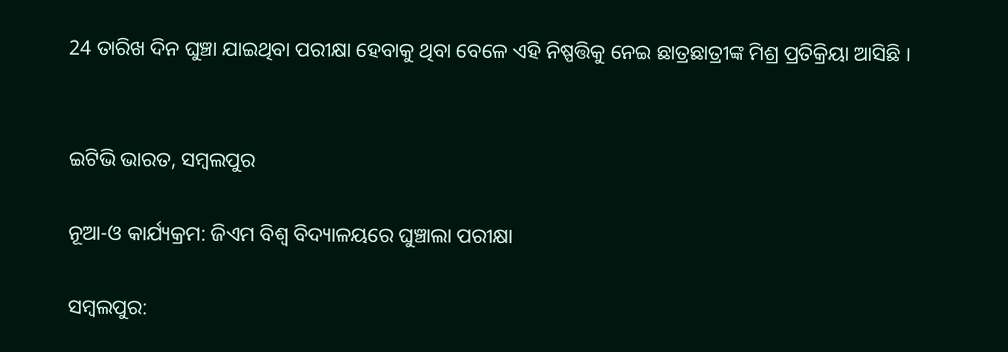24 ତାରିଖ ଦିନ ଘୁଞ୍ଚା ଯାଇଥିବା ପରୀକ୍ଷା ହେବାକୁ ଥିବା ବେଳେ ଏହି ନିଷ୍ପତ୍ତିକୁ ନେଇ ଛାତ୍ରଛାତ୍ରୀଙ୍କ ମିଶ୍ର ପ୍ରତିକ୍ରିୟା ଆସିଛି ।


ଇଟିଭି ଭାରତ, ସମ୍ବଲପୁର

ନୂଆ-ଓ କାର୍ଯ୍ୟକ୍ରମ: ଜିଏମ ବିଶ୍ୱ ବିଦ୍ୟାଳୟରେ ଘୁଞ୍ଚାଲା ପରୀକ୍ଷା

ସମ୍ବଲପୁର: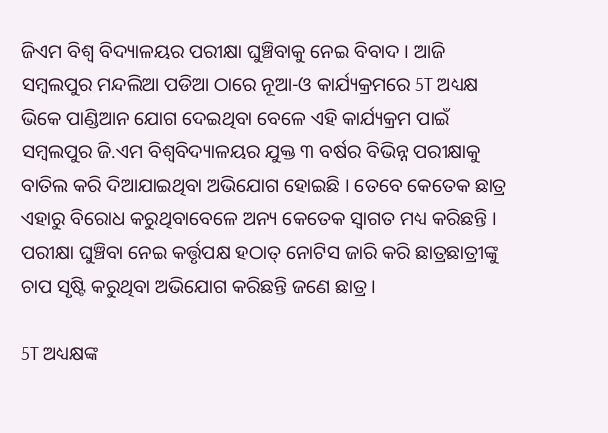ଜିଏମ ବିଶ୍ୱ ବିଦ୍ୟାଳୟର ପରୀକ୍ଷା ଘୁଞ୍ଚିବାକୁ ନେଇ ବିବାଦ । ଆଜି ସମ୍ବଲପୁର ମନ୍ଦଲିଆ ପଡିଆ ଠାରେ ନୂଆ-ଓ କାର୍ଯ୍ୟକ୍ରମରେ 5T ଅଧ୍ୟକ୍ଷ ଭିକେ ପାଣ୍ଡିଆନ ଯୋଗ ଦେଇଥିବା ବେଳେ ଏହି କାର୍ଯ୍ୟକ୍ରମ ପାଇଁ ସମ୍ବଲପୁର ଜି.ଏମ ବିଶ୍ୱବିଦ୍ୟାଳୟର ଯୁକ୍ତ ୩ ବର୍ଷର ବିଭିନ୍ନ ପରୀକ୍ଷାକୁ ବାତିଲ କରି ଦିଆଯାଇଥିବା ଅଭିଯୋଗ ହୋଇଛି । ତେବେ କେତେକ ଛାତ୍ର ଏହାରୁ ବିରୋଧ କରୁଥିବାବେଳେ ଅନ୍ୟ କେତେକ ସ୍ୱାଗତ ମଧ୍ୟ କରିଛନ୍ତି । ପରୀକ୍ଷା ଘୁଞ୍ଚିବା ନେଇ କର୍ତ୍ତୃପକ୍ଷ ହଠାତ୍‌ ନୋଟିସ ଜାରି କରି ଛାତ୍ରଛାତ୍ରୀଙ୍କୁ ଚାପ ସୃଷ୍ଟି କରୁଥିବା ଅଭିଯୋଗ କରିଛନ୍ତି ଜଣେ ଛାତ୍ର ।

5T ଅଧ୍ୟକ୍ଷଙ୍କ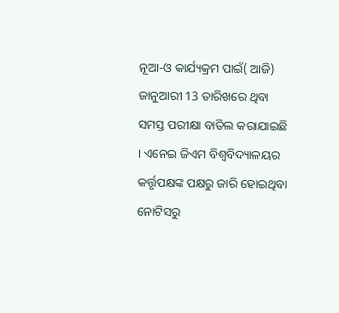ନୂଆ-ଓ କାର୍ଯ୍ୟକ୍ରମ ପାଇଁ( ଆଜି) ଜାନୁଆରୀ 13 ତାରିଖରେ ଥିବା ସମସ୍ତ ପରୀକ୍ଷା ବାତିଲ କରାଯାଇଛି । ଏନେଇ ଜିଏମ ବିଶ୍ୱବିଦ୍ୟାଳୟର କର୍ତ୍ତୃପକ୍ଷଙ୍କ ପକ୍ଷରୁ ଜାରି ହୋଇଥିବା ନୋଟିସରୁ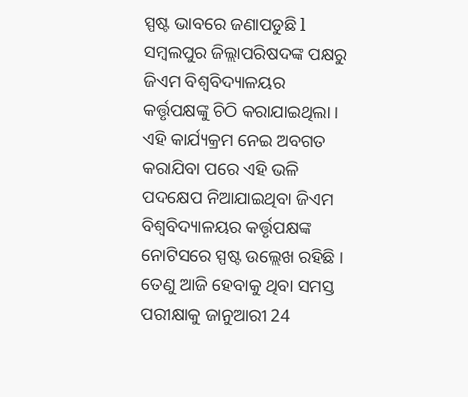ସ୍ପଷ୍ଟ ଭାବରେ ଜଣାପଡୁଛି l ସମ୍ବଲପୁର ଜିଲ୍ଲାପରିଷଦଙ୍କ ପକ୍ଷରୁ ଜିଏମ ବିଶ୍ୱବିଦ୍ୟାଳୟର କର୍ତ୍ତୃପକ୍ଷଙ୍କୁ ଚିଠି କରାଯାଇଥିଲା । ଏହି କାର୍ଯ୍ୟକ୍ରମ ନେଇ ଅବଗତ କରାଯିବା ପରେ ଏହି ଭଳି ପଦକ୍ଷେପ ନିଆଯାଇଥିବା ଜିଏମ ବିଶ୍ୱବିଦ୍ୟାଳୟର କର୍ତ୍ତୃପକ୍ଷଙ୍କ ନୋଟିସରେ ସ୍ପଷ୍ଟ ଉଲ୍ଲେଖ ରହିଛି । ତେଣୁ ଆଜି ହେବାକୁ ଥିବା ସମସ୍ତ ପରୀକ୍ଷାକୁ ଜାନୁଆରୀ 24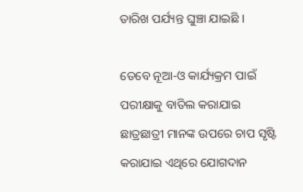ତାରିଖ ପର୍ଯ୍ୟନ୍ତ ଘୁଞ୍ଚା ଯାଇଛି ।

ତେବେ ନୂଆ-ଓ କାର୍ଯ୍ୟକ୍ରମ ପାଇଁ ପରୀକ୍ଷାକୁ ବାତିଲ କରାଯାଇ ଛାତ୍ରଛାତ୍ରୀ ମାନଙ୍କ ଉପରେ ଚାପ ସୃଷ୍ଟି କରାଯାଇ ଏଥିରେ ଯୋଗଦାନ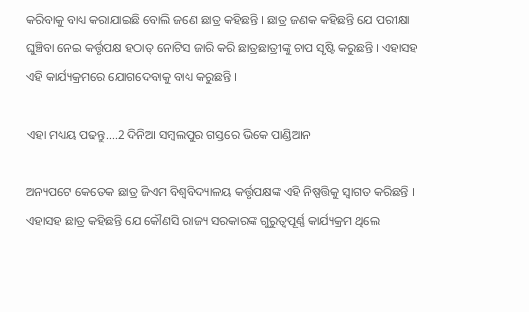କରିବାକୁ ବାଧ୍ୟ କରାଯାଇଛି ବୋଲି ଜଣେ ଛାତ୍ର କହିଛନ୍ତି । ଛାତ୍ର ଜଣକ କହିଛନ୍ତି ଯେ ପରୀକ୍ଷା ଘୁଞ୍ଚିବା ନେଇ କର୍ତ୍ତୃପକ୍ଷ ହଠାତ୍‌ ନୋଟିସ ଜାରି କରି ଛାତ୍ରଛାତ୍ରୀଙ୍କୁ ଚାପ ସୃଷ୍ଟି କରୁଛନ୍ତି । ଏହାସହ ଏହି କାର୍ଯ୍ୟକ୍ରମରେ ଯୋଗଦେବାକୁ ବାଧ୍ୟ କରୁଛନ୍ତି ।

ଏହା ମଧ୍ୟୟ ପଢନ୍ତୁ....2 ଦିନିଆ ସମ୍ବଲପୁର ଗସ୍ତରେ ଭିକେ ପାଣ୍ଡିଆନ

ଅନ୍ୟପଟେ କେତେକ ଛାତ୍ର ଜିଏମ ବିଶ୍ୱବିଦ୍ୟାଳୟ କର୍ତ୍ତୃପକ୍ଷଙ୍କ ଏହି ନିଷ୍ପତ୍ତିକୁ ସ୍ୱାଗତ କରିଛନ୍ତି । ଏହାସହ ଛାତ୍ର କହିଛନ୍ତି ଯେ କୌଣସି ରାଜ୍ୟ ସରକାରଙ୍କ ଗୁରୁତ୍ୱପୂର୍ଣ୍ଣ କାର୍ଯ୍ୟକ୍ରମ ଥିଲେ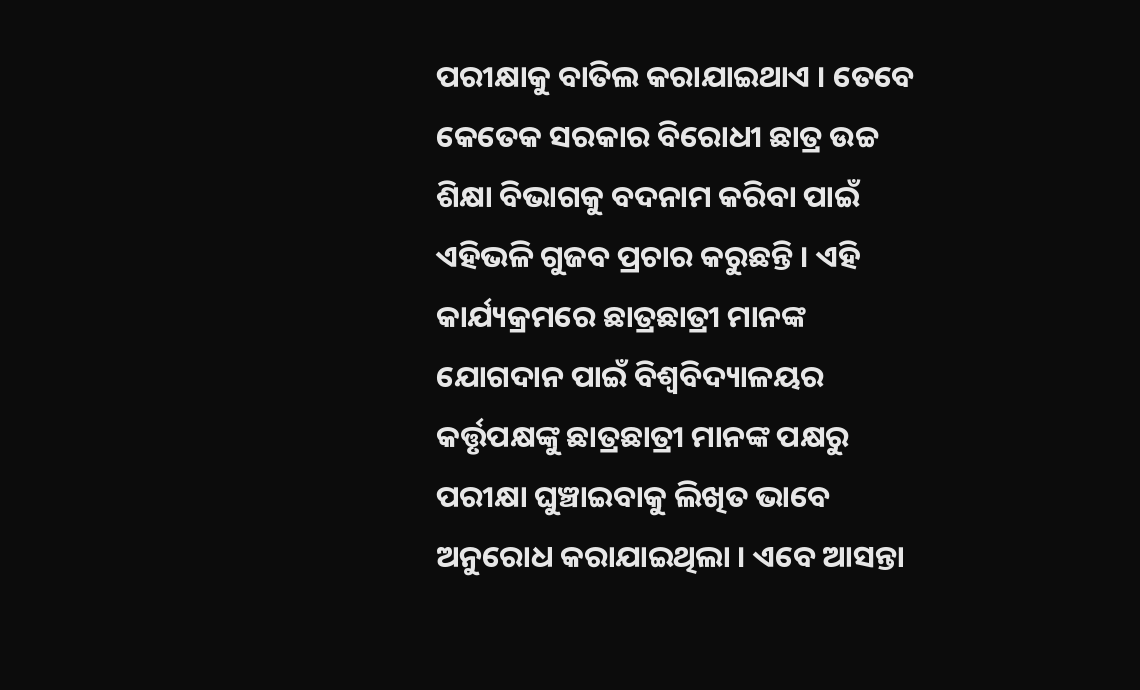ପରୀକ୍ଷାକୁ ବାତିଲ କରାଯାଇଥାଏ । ତେବେ କେତେକ ସରକାର ବିରୋଧୀ ଛାତ୍ର ଉଚ୍ଚ ଶିକ୍ଷା ବିଭାଗକୁ ବଦନାମ କରିବା ପାଇଁ ଏହିଭଳି ଗୁଜବ ପ୍ରଚାର କରୁଛନ୍ତି । ଏହି କାର୍ଯ୍ୟକ୍ରମରେ ଛାତ୍ରଛାତ୍ରୀ ମାନଙ୍କ ଯୋଗଦାନ ପାଇଁ ବିଶ୍ୱବିଦ୍ୟାଳୟର କର୍ତ୍ତୃପକ୍ଷଙ୍କୁ ଛାତ୍ରଛାତ୍ରୀ ମାନଙ୍କ ପକ୍ଷରୁ ପରୀକ୍ଷା ଘୁଞ୍ଚାଇବାକୁ ଲିଖିତ ଭାବେ ଅନୁରୋଧ କରାଯାଇଥିଲା । ଏବେ ଆସନ୍ତା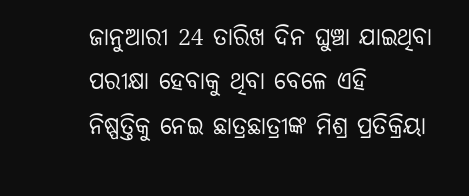ଜାନୁଆରୀ 24 ତାରିଖ ଦିନ ଘୁଞ୍ଚା ଯାଇଥିବା ପରୀକ୍ଷା ହେବାକୁ ଥିବା ବେଳେ ଏହି ନିଷ୍ପତ୍ତିକୁ ନେଇ ଛାତ୍ରଛାତ୍ରୀଙ୍କ ମିଶ୍ର ପ୍ରତିକ୍ରିୟା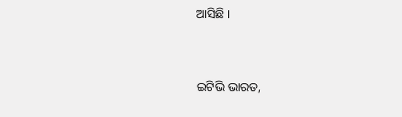ଆସିଛି ।


ଇଟିଭି ଭାରତ,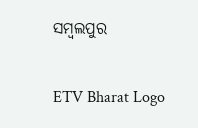ସମ୍ବଲପୁର

ETV Bharat Logo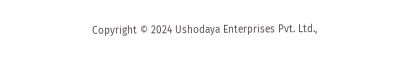Copyright © 2024 Ushodaya Enterprises Pvt. Ltd.,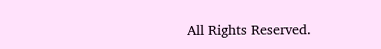All Rights Reserved.